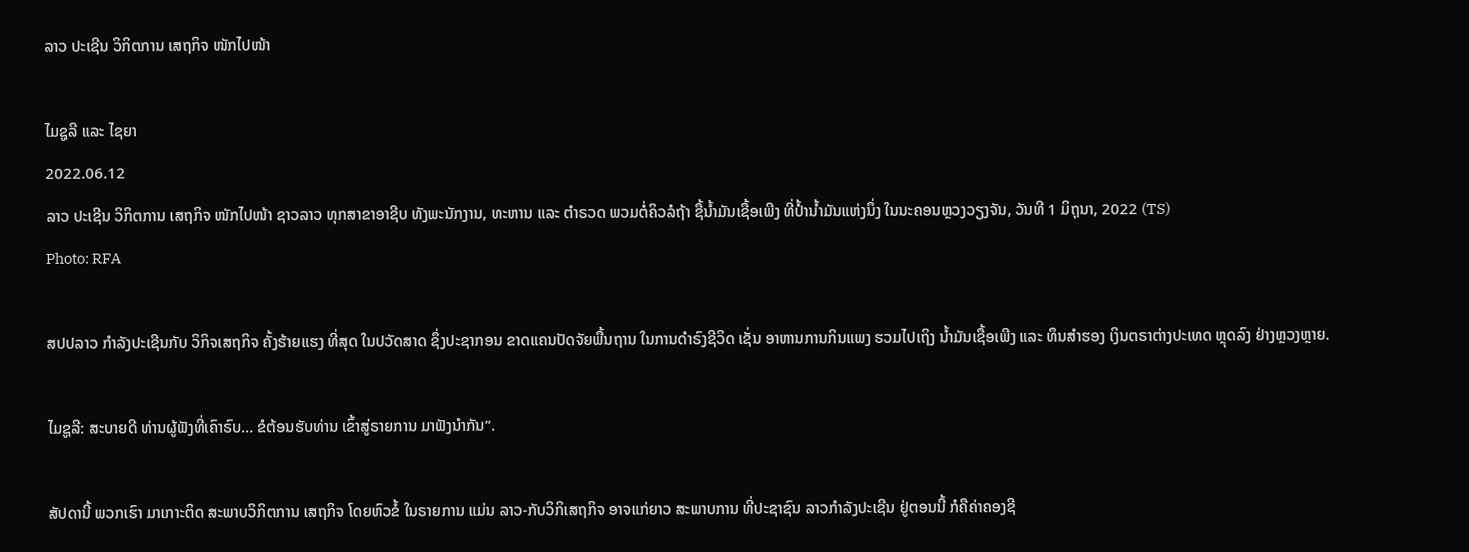ລາວ ປະເຊີນ ວິກິຕການ ເສຖກິຈ ໜັກໄປໜ້າ

ໄມຊູລີ ແລະ ໄຊຍາ
2022.06.12
ລາວ ປະເຊີນ ວິກິຕການ ເສຖກິຈ ໜັກໄປໜ້າ ຊາວລາວ ທຸກສາຂາອາຊີບ ທັງພະນັກງານ, ທະຫານ ແລະ ຕຳຣວດ ພວມຕໍ່ຄິວລໍຖ້າ ຊື້ນ້ຳມັນເຊື້ອເພີງ ທີ່ປ້ຳນ້ຳມັນແຫ່ງນຶ່ງ ໃນນະຄອນຫຼວງວຽງຈັນ, ວັນທີ 1 ມິຖຸນາ, 2022 (TS)
Photo: RFA

ສປປລາວ ກຳລັງປະເຊີນກັບ ວິກິຈເສຖກິຈ ຄັ້ງຮ້າຍແຮງ ທີ່ສຸດ ໃນປວັດສາດ ຊຶ່ງປະຊາກອນ ຂາດແຄນປັດຈັຍພື້ນຖານ ໃນການດຳຣົງຊີວິດ ເຊັ່ນ ອາຫານການກິນແພງ ຮວມໄປເຖິງ ນ້ຳມັນເຊື້ອເພີງ ແລະ ທຶນສຳຮອງ ເງິນຕຣາຕ່າງປະເທດ ຫຼຸດລົງ ຢ່າງຫຼວງຫຼາຍ.

ໄມຊູລີ: ສະບາຍດີ ທ່ານຜູ້ຟັງທີ່ເຄົາຣົບ… ຂໍຕ້ອນຮັບທ່ານ ເຂົ້າສູ່ຣາຍການ ມາຟັງນຳກັນ”.

ສັປດານີ້ ພວກເຮົາ ມາເກາະຕິດ ສະພາບວິກິຕການ ເສຖກິຈ ໂດຍຫົວຂໍ້ ໃນຣາຍການ ແມ່ນ ລາວ-ກັບວິກິເສຖກິຈ ອາຈແກ່ຍາວ ສະພາບການ ທີ່ປະຊາຊົນ ລາວກຳລັງປະເຊີນ ຢູ່ຕອນນີ້ ກໍຄືຄ່າຄອງຊີ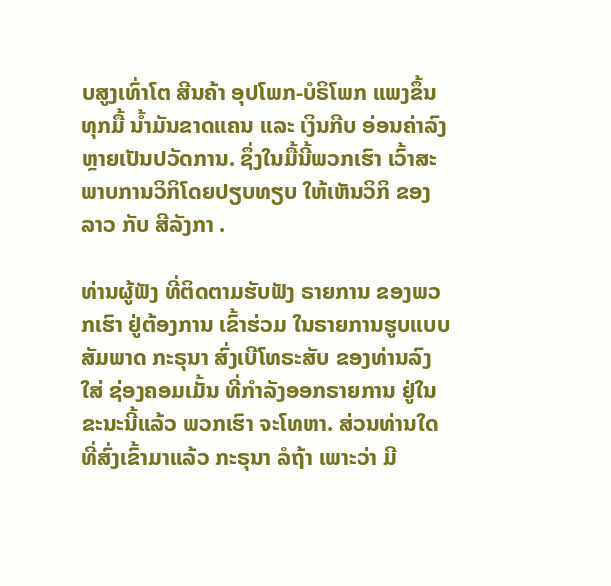ບສູງເທົ່າໂຕ ສີນຄ້າ ອຸປໂພກ-ບໍຣິໂພກ ແພງຂຶ້ນ ທຸກມື້ ນໍ້າມັນຂາດແຄນ ແລະ ເງິນກີບ ອ່ອນຄ່າລົງຫຼາຍເປັນປວັດການ. ຊຶ່ງໃນມື້ນີ້ພວກເຮົາ ເວົ້າສະພາບການວິກິໂດຍປຽບທຽບ ໃຫ້ເຫັນວິກິ ຂອງ ລາວ ກັບ ສີລັງກາ .

ທ່ານຜູ້ຟັງ ທີ່ຕິດຕາມຮັບຟັງ ຣາຍການ ຂອງພວກເຮົາ ຢູ່ຕ້ອງການ ເຂົ້າຮ່ວມ ໃນຣາຍການຮູບແບບສັມພາດ ກະຣຸນາ ສົ່ງເບີໂທຣະສັບ ຂອງທ່ານລົງໃສ່ ຊ່ອງຄອມເມັ້ນ ທີ່ກຳລັງອອກຣາຍການ ຢູ່ໃນຂະນະນີ້ແລ້ວ ພວກເຮົາ ຈະໂທຫາ. ສ່ວນທ່ານໃດ ທີ່ສົ່ງເຂົ້າມາແລ້ວ ກະຣຸນາ ລໍຖ້າ ເພາະວ່າ ມີ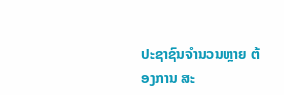ປະຊາຊົນຈຳນວນຫຼາຍ ຕ້ອງການ ສະ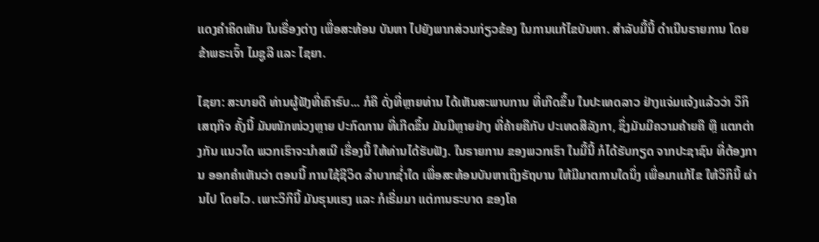ແດງຄຳຄິດເຫັນ ໃນເຣື່ອງຕ່າງ ເພື່ອສະທ້ອນ ບັນຫາ ໄປຍັງພາກສ່ວນກ່ຽວຂ້ອງ ໃນການແກ້ໄຂບັນຫາ. ສຳລັບມື້ນີ້ ດຳເນີນຣາຍການ ໂດຍ ຂ້າພຣະເຈົ້າ ໄມຊູລີ ແລະ ໄຊຍາ.

ໄຊຍາ: ສະບາຍດີ ທ່ານຜູ້ຟັງທີ່ເຄົາຣົບ... ກໍຄື ດັ່ງທີ່ຫຼາຍທ່ານ ໄດ້ເຫັນສະພາບການ ທີ່ເກີດຂຶ້ນ ໃນປະເທດລາວ ຢ່າງແຈ່ມແຈ້ງແລ້ວວ່າ ວິກິເສຖກິຈ ຄັ້ງນີ້ ມັນໜັກໜ່ວງຫຼາຍ ປະກົດການ ທີ່ເກີດຂຶ້ນ ມັນມີຫຼາຍຢ່າງ ທີ່ຄ້າຍຄືກັບ ປະເທດສີລັງກາ, ຊຶ່ງມັນມີຄວາມຄ້າຍຄື ຫຼື ແຕກຕ່າງກັນ ແນວໃດ ພວກເຮົາຈະນຳສເນີ ເຣື່ອງນີ້ ໃຫ້ທ່ານໄດ້ຮັບຟັງ. ໃນຣາຍການ ຂອງພວກເຮົາ ໃນມື້ນີ້ ກໍໄດ້ຮັບກຽດ ຈາກປະຊາຊົນ ທີ່ຕ້ອງການ ອອກຄຳເຫັນວ່າ ຕອນນີ້ ການໃຊ້ຊີວິດ ລຳບາກຊໍ່າໃດ ເພື່ອສະທ້ອນບັນຫາເຖິງຣັຖບານ ໃຫ້ມີມາຕການໃດນຶ່ງ ເພື່ອມາແກ້ໄຂ ໃຫ້ວິກິນີ້ ຜ່ານໄປ ໂດຍໄວ. ເພາະວິກິນີ້ ມັນຮຸນແຮງ ແລະ ກໍເຣີ່ມມາ ແຕ່ການຣະບາດ ຂອງໂຄ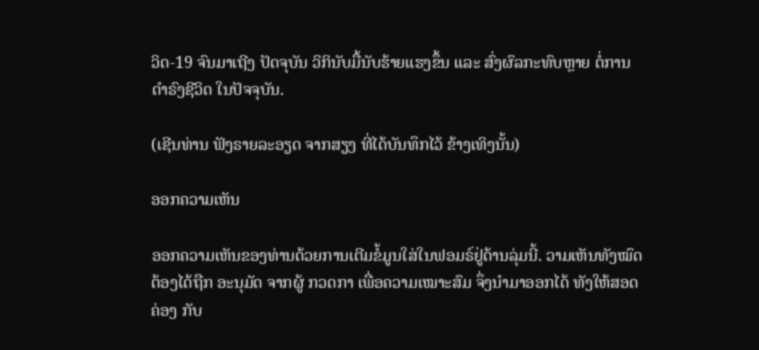ວິດ-19 ຈົນມາເຖີງ ປັດຈຸບັນ ວິກິນັບມື້ນັບຮ້າຍແຮງຂຶ້ນ ແລະ ສົ່ງຜົລກະທົບຫຼາຍ ຕໍ່ການດຳຣົງຊີວິດ ໃນປັຈຈຸບັນ.

(ເຊີນທ່ານ ຟັງຣາຍລະອຽດ ຈາກສຽງ ທີ່ໄດ້ບັນທຶກໄວ້ ຂ້າງເທິງນັ້ນ)

ອອກຄວາມເຫັນ

ອອກຄວາມເຫັນຂອງທ່ານດ້ວຍການເຕີມຂໍ້ມູນໃສ່ໃນຟອມຣ໌ຢູ່ດ້ານລຸ່ມນີ້. ວາມເຫັນທັງໝົດ ຕ້ອງໄດ້ຖືກ ອະນຸມັດ ຈາກຜູ້ ກວດກາ ເພື່ອຄວາມເໝາະສົມ ຈຶ່ງນໍາມາອອກໄດ້ ທັງໃຫ້ສອດຄ່ອງ ກັບ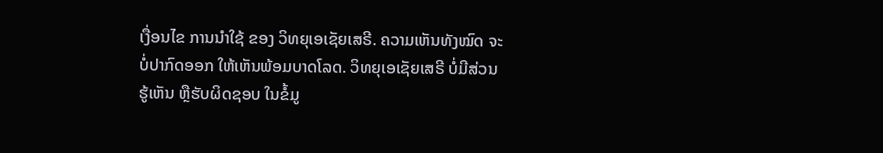ເງື່ອນໄຂ ການນຳໃຊ້ ຂອງ ວິທຍຸເອເຊັຍເສຣີ. ຄວາມເຫັນທັງໝົດ ຈະບໍ່ປາກົດອອກ ໃຫ້ເຫັນພ້ອມບາດໂລດ. ວິທຍຸເອເຊັຍເສຣີ ບໍ່ມີສ່ວນຮູ້ເຫັນ ຫຼືຮັບຜິດຊອບ ໃນຂໍ້ມູ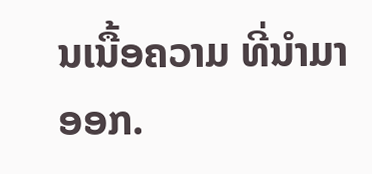ນເນື້ອຄວາມ ທີ່ນໍາມາອອກ.